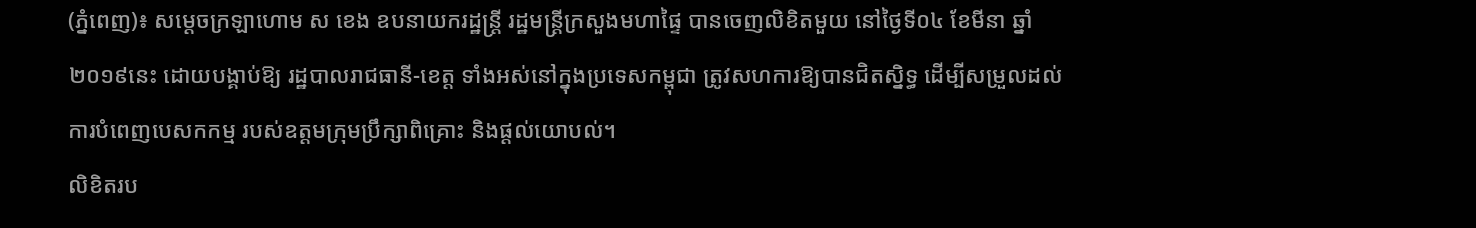(ភ្នំពេញ)៖ សម្តេចក្រឡាហោម ស ខេង ឧបនាយករដ្ឋន្រ្តី រដ្ឋមន្រ្តីក្រសួងមហាផ្ទៃ បានចេញលិខិតមួយ នៅថ្ងៃទី០៤ ខែមីនា ឆ្នាំ២០១៩នេះ ដោយបង្គាប់ឱ្យ រដ្ឋបាលរាជធានី-ខេត្ត ទាំងអស់នៅក្នុងប្រទេសកម្ពុជា ត្រូវសហការឱ្យបានជិតស្និទ្ធ ដើម្បីសម្រួលដល់ការបំពេញបេសកកម្ម របស់ឧត្តមក្រុមប្រឹក្សាពិគ្រោះ និងផ្តល់យោបល់។
លិខិតរប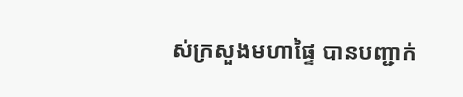ស់ក្រសួងមហាផ្ទៃ បានបញ្ជាក់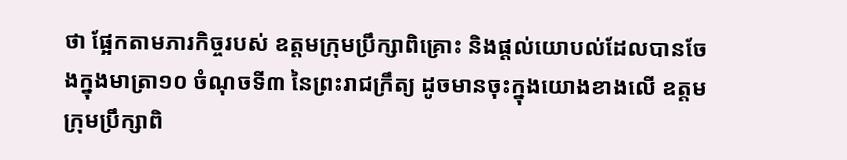ថា ផ្អែកតាមភារកិច្ចរបស់ ឧត្តមក្រុមប្រឹក្សាពិគ្រោះ និងផ្តល់យោបល់ដែលបានចែងក្នុងមាត្រា១០ ចំណុចទី៣ នៃព្រះរាជក្រឹត្យ ដូចមានចុះក្នុងយោងខាងលើ ឧត្តមក្រុមប្រឹក្សាពិ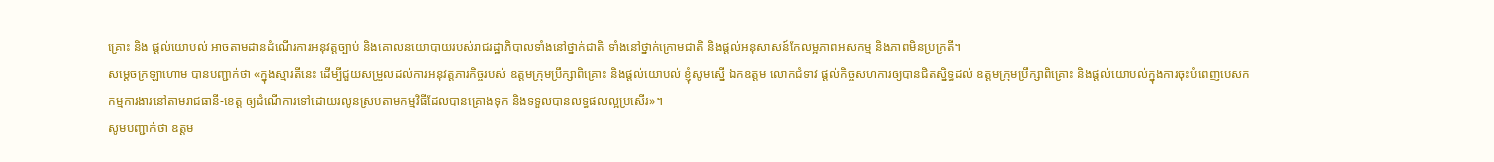គ្រោះ និង ផ្តល់យោបល់ អាចតាមដានដំណើរការអនុវត្តច្បាប់ និងគោលនយោបាយរបស់រាជរដ្ឋាភិបាលទាំងនៅថ្នាក់ជាតិ ទាំងនៅថ្នាក់ក្រោមជាតិ និងផ្តល់អនុសាសន៍កែលម្អភាពអសកម្ម និងភាពមិនប្រក្រតី។
សម្តេចក្រឡាហោម បានបញ្ជាក់ថា «ក្នុងស្មារតីនេះ ដើម្បីជួយសម្រួលដល់ការអនុវត្តភារកិច្ចរបស់ ឧត្តមក្រុមប្រឹក្សាពិគ្រោះ និងផ្តល់យោបល់ ខ្ញុំសូមស្នើ ឯកឧត្តម លោកជំទាវ ផ្តល់កិច្ចសហការឲ្យបានជិតស្និទ្ធដល់ ឧត្តមក្រុមប្រឹក្សាពិគ្រោះ និងផ្តល់យោបល់ក្នុងការចុះបំពេញបេសកកម្មការងារនៅតាមរាជធានី-ខេត្ត ឲ្យដំណើការទៅដោយរលូនស្របតាមកម្មវិធីដែលបានគ្រោងទុក និងទទួលបានលទ្ធផលល្អប្រសើរ»។
សូមបញ្ជាក់ថា ឧត្តម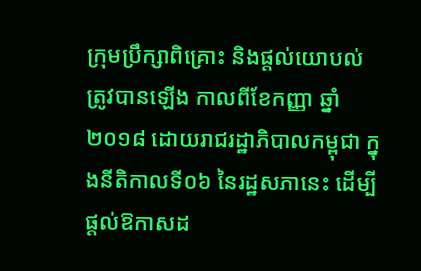ក្រុមប្រឹក្សាពិគ្រោះ និងផ្តល់យោបល់ ត្រូវបានឡើង កាលពីខែកញ្ញា ឆ្នាំ២០១៨ ដោយរាជរដ្ឋាភិបាលកម្ពុជា ក្នុងនីតិកាលទី០៦ នៃរដ្ឋសភានេះ ដើម្បីផ្តល់ឱកាសដ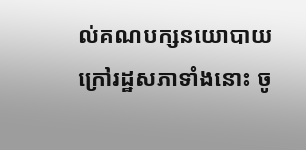ល់គណបក្សនយោបាយក្រៅរដ្ឋសភាទាំងនោះ ចូ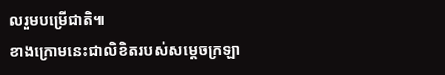លរួមបម្រើជាតិ៕
ខាងក្រោមនេះជាលិខិតរបស់សម្តេចក្រឡា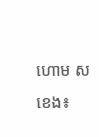ហោម ស ខេង៖